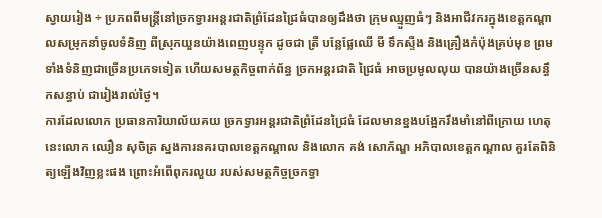ស្វាយរៀង ÷ ប្រភពពីមន្ត្រីនៅច្រកទ្វារអន្តរជាតិព្រំដែនជ្រៃធំបានឲ្យដឹងថា ក្រុមឈ្មួញធំៗ និងអាជីវករក្នុងខេត្តកណ្តាលសម្រុកនាំចូលទំនិញ ពីស្រុកយួនយ៉ាងពេញបន្ទុក ដូចជា ត្រី បន្លែផ្លែឈើ មី ទឹកស្ទីង និងគ្រឿងកំប៉ុងគ្រប់មុខ ព្រមទាំងទំនិញជាច្រើនប្រភេទទៀត ហើយសមត្ថកិច្ចពាក់ព័ន្ធ ច្រកអន្តរជាតិ ជ្រៃធំ អាចប្រមូលលុយ បានយ៉ាងច្រើនសន្ធឹកសន្ធាប់ ជារៀងរាល់ថ្ងៃ។
ការដែលលោក ប្រធានការិយាល័យគយ ច្រកទ្វារអន្តរជាតិព្រំដែនជ្រៃធំ ដែលមានខ្នងបង្អែករឹងមាំនៅពីក្រោយ ហេតុនេះលោក ឈឿន សុចិត្រ ស្នងការនគរបាលខេត្តកណ្ដាល និងលោក គង់ សោភ័ណ្ឌ អភិបាលខេត្តកណ្តាល គួរតែពិនិត្យឡើងវិញខ្លះផង ព្រោះអំពើពុករលួយ របស់សមត្ថកិច្ចច្រកទ្វា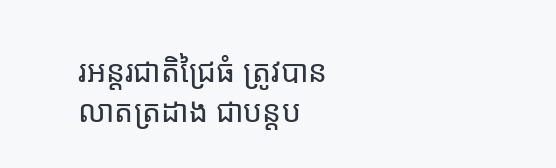រអន្តរជាតិជ្រៃធំ ត្រូវបានលាតត្រដាង ជាបន្តប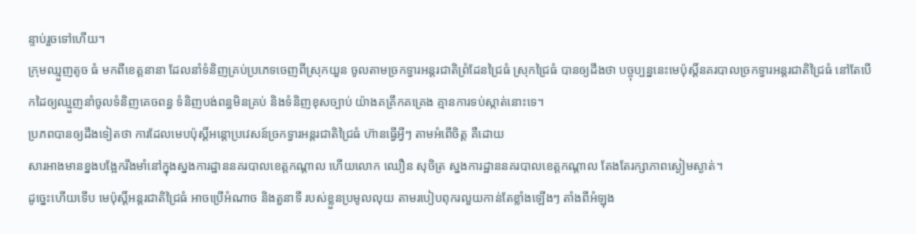ន្ទាប់រួចទៅហើយ។
ក្រុមឈ្មួញតូច ធំ មកពីខេត្តនានា ដែលនាំទំនិញគ្រប់ប្រភេទចេញពីស្រុកយួន ចូលតាមច្រកទ្វារអន្តរជាតិព្រំដែនជ្រៃធំ ស្រុកជ្រៃធំ បានឲ្យដឹងថា បច្ចុប្បន្ននេះមេប៉ុស្ដិ៍នគរបាលច្រកទ្វារអន្តរជាតិជ្រៃធំ នៅតែបើកដៃឲ្យឈ្មួញនាំចូលទំនិញគេចពន្ធ ទំនិញបង់ពន្ធមិនគ្រប់ និងទំនិញខុសច្បាប់ យ៉ាងគគ្រឹកគគ្រេង គ្មានការទប់ស្កាត់នោះទេ។
ប្រភពបានឲ្យដឹងទៀតថា ការដែលមេបប៉ុស្តិ៍អន្តោប្រវេសន៍ច្រកទ្វារអន្តរជាតិជ្រៃធំ ហ៊ានធ្វើអ្វីៗ តាមអំពើចិត្ត គឺដោយ
សារអាងមានខ្នងបង្អែករឹងមាំនៅក្នុងស្នងការដ្ឋាននគរបាលខេត្តកណ្ដាល ហើយលោក ឈឿន សុចិត្រ ស្នងការដ្ឋាននគរបាលខេត្តកណ្តាល តែងតែរក្សាភាពស្ងៀមស្ងាត់។
ដូច្នេះហើយទើប មេប៉ុស្តិ៍អន្តរជាតិជ្រៃធំ អាចប្រើអំណាច និងតួនាទី របស់ខ្លួនប្រមូលលុយ តាមរបៀបពុករលួយកាន់តែខ្លាំងឡើងៗ តាំងពីអំឡុង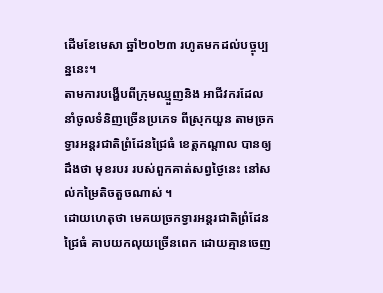ដេីមខែមេសា ឆ្នាំ២០២៣ រហូតមកដល់បច្ចុប្បន្ននេះ។
តាមការបង្ហើបពីក្រុមឈ្មួញនិង អាជីវករដែលនាំចូលទំនិញច្រើនប្រភេទ ពីស្រុកយួន តាមច្រកទ្វារអន្តរជាតិព្រំដែនជ្រៃធំ ខេត្តកណ្តាល បានឲ្យដឹងថា មុខរបរ របស់ពួកគាត់សព្វថ្ងៃនេះ នៅសល់កម្រៃតិចតួចណាស់ ។
ដោយហេតុថា មេគយច្រកទ្វារអន្តរជាតិព្រំដែនជ្រៃធំ គាបយកលុយច្រើនពេក ដោយគ្មានចេញ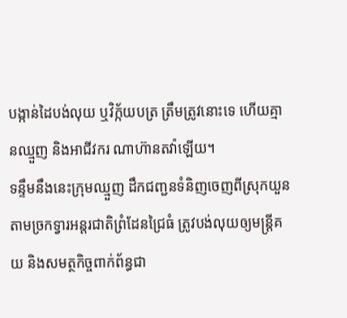បង្កាន់ដៃបង់លុយ ឬវិក្ក័យបត្រ ត្រឹមត្រូវនោះទេ ហើយគ្មានឈ្មួញ និងអាជីវករ ណាហ៊ានតវ៉ាឡើយ។
ទន្ទឹមនឹងនេះក្រុមឈ្មួញ ដឹកជញ្ជនទំនិញចេញពីស្រុកយួនតាមច្រកទ្វារអន្តរជាតិព្រំដែនជ្រៃធំ ត្រូវបង់លុយឲ្យមន្ត្រីគយ និងសមត្ថកិច្ចពាក់ព័ន្ធជា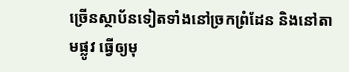ច្រើនស្ថាប័នទៀតទាំងនៅច្រកព្រំដែន និងនៅតាមផ្លូវ ធ្វើឲ្យមុ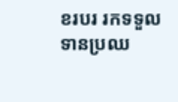ខរបរ រកទទួលទានប្រឈ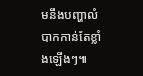មនឹងបញ្ហាលំបាកកាន់តែខ្លាំងឡើងៗ៕